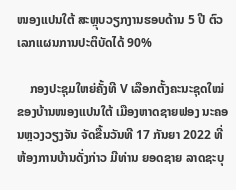ໜອງແປນໃຕ້ ສະຫຼຸບວຽກງານຮອບດ້ານ 5 ປີ ຕົວເລກແຜນການປະຕິບັດໄດ້ 90%

    ກອງປະຊຸມໃຫຍ່ຄັ້ງທີ V ເລືອກຕັ້ງຄະນະຊຸດໃໝ່ຂອງບ້ານໜອງແປນໃຕ້ ເມືອງຫາດຊາຍຟອງ ນະຄອນຫຼວງວຽງຈັນ ຈັດຂື້ນວັນທີ 17 ກັນຍາ 2022 ທີ່ຫ້ອງການບ້ານດັ່ງກ່າວ ມີທ່ານ ຍອດຊາຍ ລາດຊະບຸ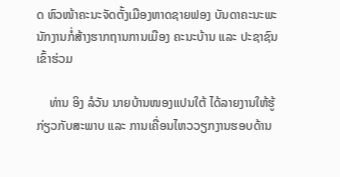ດ ຫົວໜ້າຄະນະຈັດຕັ້ງເມືອງຫາດຊາຍຟອງ ບັນດາຄະນະພະນັກງານກໍ່ສ້າງຮາກຖານການເມືອງ ຄະນະບ້ານ ແລະ ປະຊາຊົນເຂົ້າຮ່ວມ

    ທ່ານ ອິງ ລໍວັນ ນາຍບ້ານໜອງແປນໃຕ້ ໄດ້ລາຍງານໃຫ້ຮູ້ກ່ຽວກັບສະພາບ ແລະ ການເຄື່ອນໄຫວວຽກງານຮອບດ້ານ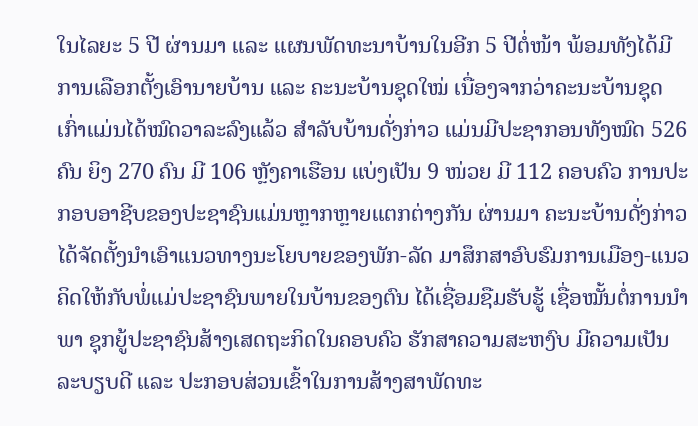ໃນໄລຍະ 5 ປີ ຜ່ານມາ ແລະ ແຜນພັດທະນາບ້ານໃນອີກ 5 ປີຕໍ່ໜ້າ ພ້ອມທັງໄດ້ມີການເລືອກຕັ້ງເອົານາຍບ້ານ ແລະ ຄະນະບ້ານຊຸດໃໝ່ ເນື່ອງຈາກວ່າຄະນະບ້ານຊຸດເກົ່າແມ່ນໄດ້ໝົດວາລະລົງແລ້ວ ສໍາລັບບ້ານດັ່ງກ່າວ ແມ່ນມີປະຊາກອນທັງໝົດ 526 ຄົນ ຍິງ 270 ຄົນ ມີ 106 ຫຼັງຄາເຮືອນ ແບ່ງເປັນ 9 ໜ່ວຍ ມີ 112 ຄອບຄົວ ການປະກອບອາຊີບຂອງປະຊາຊົນແມ່ນຫຼາກຫຼາຍແຕກຕ່າງກັນ ຜ່ານມາ ຄະນະບ້ານດັ່ງກ່າວໄດ້ຈັດຕັ້ງນໍາເອົາແນວທາງນະໂຍບາຍຂອງພັກ-ລັດ ມາສຶກສາອົບຮົມການເມືອງ-ແນວຄິດໃຫ້ກັບພໍ່ແມ່ປະຊາຊົນພາຍໃນບ້ານຂອງຕົນ ໄດ້ເຊື່ອມຊືມຮັບຮູ້ ເຊື່ອໝັ້ນຕໍ່ການນໍາພາ ຊຸກຍູ້ປະຊາຊົນສ້າງເສດຖະກິດໃນຄອບຄົວ ຮັກສາຄວາມສະຫງົບ ມີຄວາມເປັນລະບຽບດີ ແລະ ປະກອບສ່ວນເຂົ້າໃນການສ້າງສາພັດທະ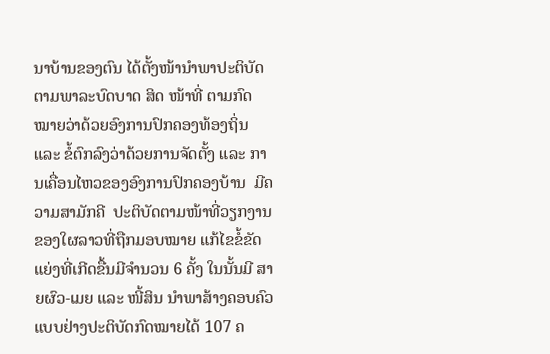ນາບ້ານຂອງຕົນ ໄດ້ຕັ້ງໜ້ານໍາພາປະຕິບັດຕາມພາລະບົດບາດ ສິດ ໜ້າທີ່ ຕາມກົດໝາຍວ່າດ້ວຍອົງການປົກຄອງທ້ອງຖິ່ນ ແລະ ຂໍ້ຕົກລົງວ່າດ້ວຍການຈັດຕັ້ງ ແລະ ການເຄື່ອນໄຫວຂອງອົງການປົກຄອງບ້ານ  ມີຄວາມສາມັກຄີ  ປະຕິບັດຕາມໜ້າທີ່ວຽກງານຂອງໃຜລາວທີ່ຖືກມອບໝາຍ ແກ້ໄຂຂໍ້ຂັດແຍ່ງທີ່ເກີດຂື້ນມີຈໍານວນ 6 ຄັ້ງ ໃນນັ້ນມີ ສາຍຜົວ-ເມຍ ແລະ ໜີ້ສິນ ນໍາພາສ້າງຄອບຄົວແບບຢ່າງປະຕິບັດກົດໝາຍໄດ້ 107 ຄ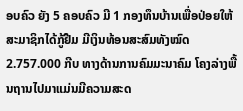ອບຄົວ ຍັງ 5 ຄອບຄົວ ມີ 1 ກອງທຶນບ້ານເພື່ອປ່ອຍໃຫ້ສະມາຊິກໄດ້ກູ້ຢືມ ມີເງິນທ້ອນສະສົມທັງໝົດ 2.757.000 ກີບ ທາງດ້ານການຄົມມະນາຄົມ ໂຄງລ່າງພື້ນຖານໄປມາແມ່ນມີຄວາມສະດ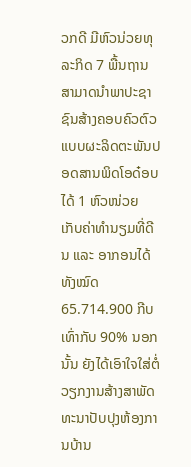ວກດີ ມີຫົວນ່ວຍທຸລະກິດ 7 ພື້ນຖານ ສາມາດນໍາພາປະຊາຊົນສ້າງຄອບຄົວຕົວແບບຜະລິດຕະພັນປອດສານພິດໂອດ໋ອບໄດ້ 1 ຫົວໜ່ວຍ ເກັບຄ່າທໍານຽມທີ່ດີນ ແລະ ອາກອນໄດ້ທັງໝົດ 65.714.900 ກີບ ເທົ່າກັບ 90% ນອກນັ້ນ ຍັງໄດ້ເອົາໃຈໃສ່ຕໍ່ວຽກງານສ້າງສາພັດທະນາປັບປຸງຫ້ອງການບ້ານ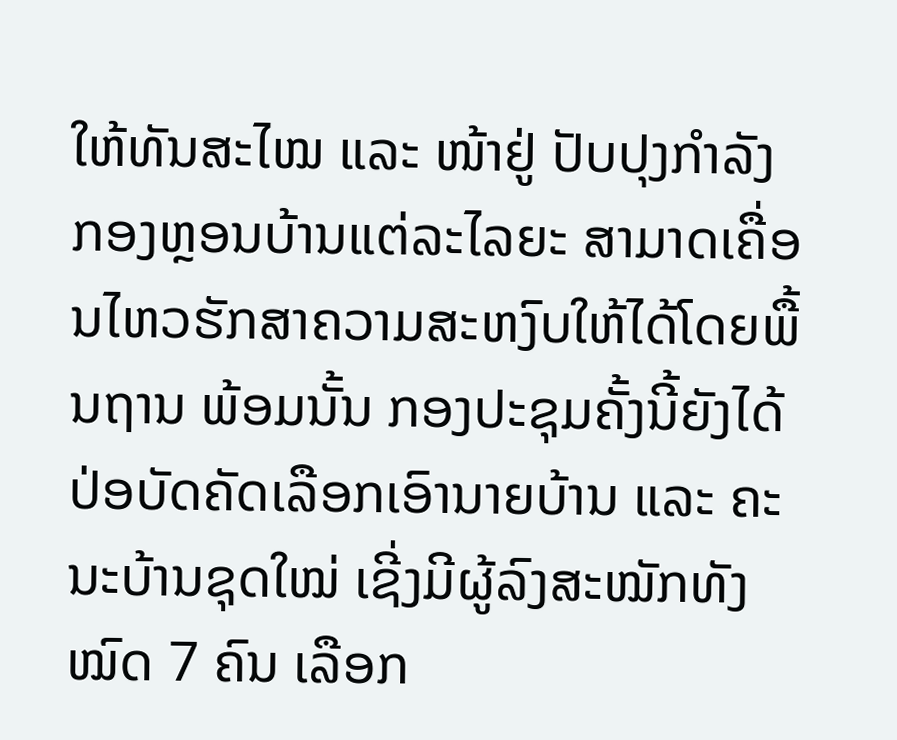ໃຫ້ທັນສະໄໝ ແລະ ໜ້າຢູ່ ປັບປຸງກໍາລັງກອງຫຼອນບ້ານແຕ່ລະໄລຍະ ສາມາດເຄື່ອນໄຫວຮັກສາຄວາມສະຫງົບໃຫ້ໄດ້ໂດຍພື້ນຖານ ພ້ອມນັ້ນ ກອງປະຊຸມຄັ້ງນີ້ຍັງໄດ້ປ່ອບັດຄັດເລືອກເອົານາຍບ້ານ ແລະ ຄະນະບ້ານຊຸດໃໝ່ ເຊີ່ງມີຜູ້ລົງສະໝັກທັງໝົດ 7 ຄົນ ເລືອກ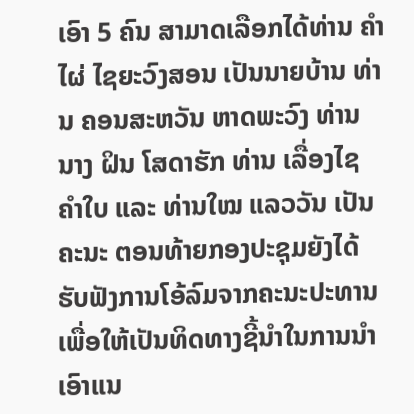ເອົາ 5 ຄົນ ສາມາດເລືອກໄດ້ທ່ານ ຄໍາໄຜ່ ໄຊຍະວົງສອນ ເປັນນາຍບ້ານ ທ່ານ ຄອນສະຫວັນ ຫາດພະວົງ ທ່ານ ນາງ ຝິນ ໂສດາຮັກ ທ່ານ ເລື່ອງໄຊ ຄໍາໃບ ແລະ ທ່ານໃໝ ແລວວັນ ເປັນຄະນະ ຕອນທ້າຍກອງປະຊຸມຍັງໄດ້ຮັບຟັງການໂອ້ລົມຈາກຄະນະປະທານ ເພື່ອໃຫ້ເປັນທິດທາງຊີ້ນຳໃນການນຳເອົາແນ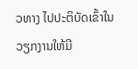ວທາງ ໄປປະຕິບັດເຂົ້າໃນວຽກງານໃຫ້ມີ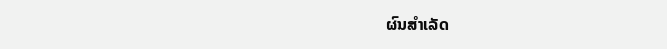ຜົນສໍາເລັດ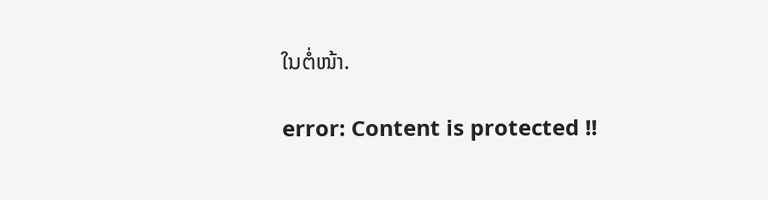ໃນຕໍ່ໜ້າ.

error: Content is protected !!